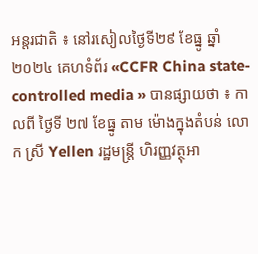អន្តរជាតិ ៖ នៅរសៀលថ្ងៃទី២៩ ខែធ្នូ ឆ្នាំ២០២៤ គេហទំព័រ «CCFR China state-controlled media » បានផ្សាយថា ៖ កាលពី ថ្ងៃទី ២៧ ខែធ្នូ តាម ម៉ោងក្នុងតំបន់ លោក ស្រី Yellen រដ្ឋមន្ត្រី ហិរញ្ញវត្ថុអា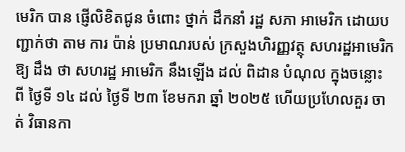មេរិក បាន ផ្ញើលិខិតជូន ចំពោះ ថ្នាក់ ដឹកនាំ រដ្ឋ សភា អាមេរិក ដោយបញ្ជាក់ថា តាម ការ ប៉ាន់ ប្រមាណរបស់ ក្រសួងហិរញ្ញវត្ថុ សហរដ្ឋអាមេរិកឱ្យ ដឹង ថា សហរដ្ឋ អាមេរិក នឹងឡើង ដល់ ពិដាន បំណុល ក្នុងចន្លោះ ពី ថ្ងៃទី ១៤ ដល់ ថ្ងៃទី ២៣ ខែមករា ឆ្នាំ ២០២៥ ហើយប្រហែលគួរ ចាត់ វិធានកា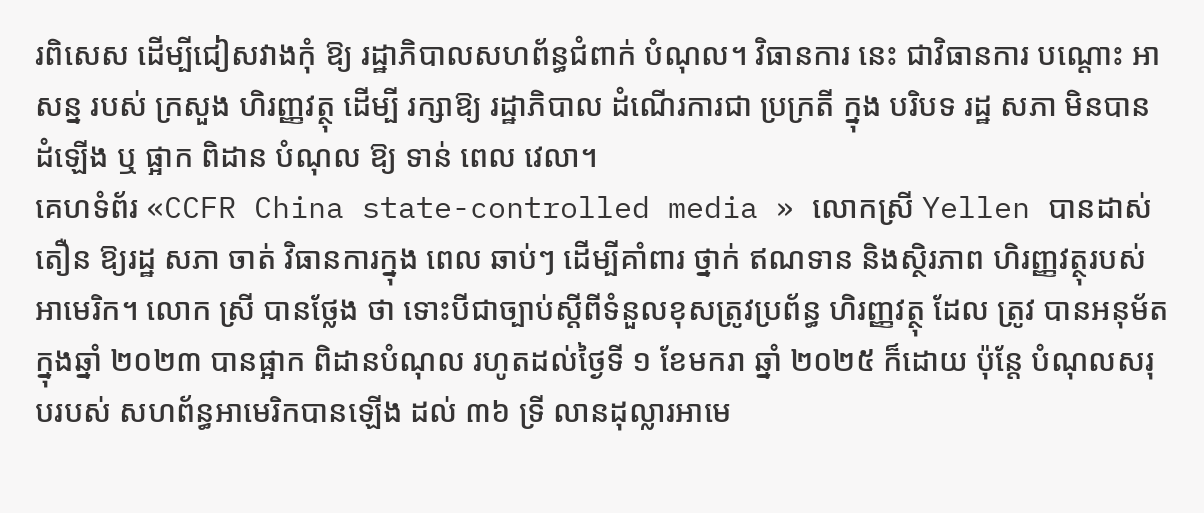រពិសេស ដើម្បីជៀសវាងកុំ ឱ្យ រដ្ឋាភិបាលសហព័ន្ធជំពាក់ បំណុល។ វិធានការ នេះ ជាវិធានការ បណ្តោះ អាសន្ន របស់ ក្រសួង ហិរញ្ញវត្ថុ ដើម្បី រក្សាឱ្យ រដ្ឋាភិបាល ដំណើរការជា ប្រក្រតី ក្នុង បរិបទ រដ្ឋ សភា មិនបាន ដំឡើង ឬ ផ្អាក ពិដាន បំណុល ឱ្យ ទាន់ ពេល វេលា។
គេហទំព័រ «CCFR China state-controlled media » លោកស្រី Yellen បានដាស់តឿន ឱ្យរដ្ឋ សភា ចាត់ វិធានការក្នុង ពេល ឆាប់ៗ ដើម្បីគាំពារ ថ្នាក់ ឥណទាន និងស្ថិរភាព ហិរញ្ញវត្ថុរបស់ អាមេរិក។ លោក ស្រី បានថ្លែង ថា ទោះបីជាច្បាប់ស្តីពីទំនួលខុសត្រូវប្រព័ន្ធ ហិរញ្ញវត្ថុ ដែល ត្រូវ បានអនុម័តក្នុងឆ្នាំ ២០២៣ បានផ្អាក ពិដានបំណុល រហូតដល់ថ្ងៃទី ១ ខែមករា ឆ្នាំ ២០២៥ ក៏ដោយ ប៉ុន្តែ បំណុលសរុបរបស់ សហព័ន្ធអាមេរិកបានឡើង ដល់ ៣៦ ទ្រី លានដុល្លារអាមេ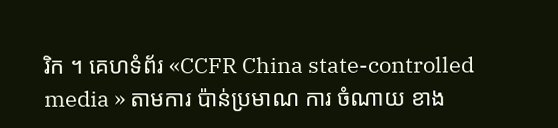រិក ។ គេហទំព័រ «CCFR China state-controlled media » តាមការ ប៉ាន់ប្រមាណ ការ ចំណាយ ខាង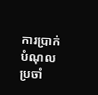ការប្រាក់បំណុលប្រចាំ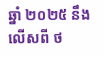ឆ្នាំ ២០២៥ នឹង លើសពី ថ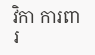វិកា ការពារ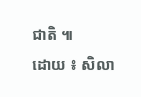ជាតិ ៕
ដោយ ៖ សិលា